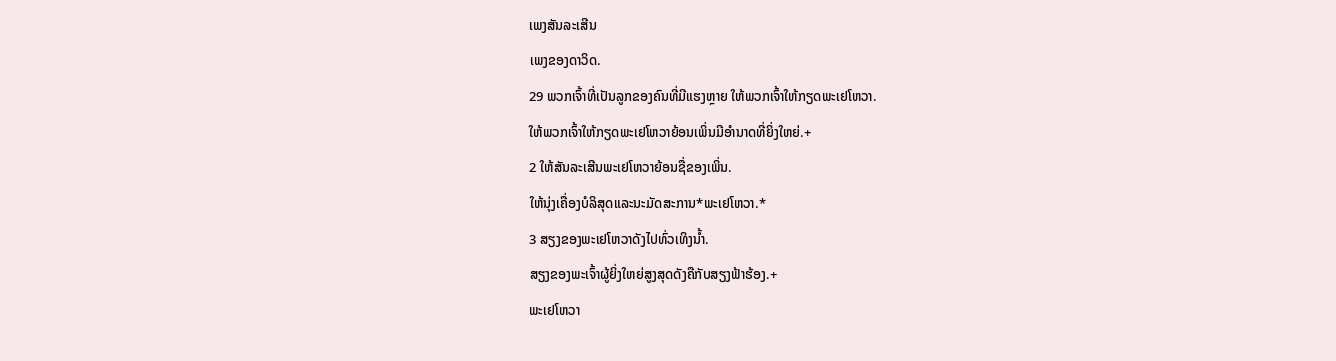ເພງສັນລະເສີນ
ເພງຂອງດາວິດ.
29 ພວກເຈົ້າທີ່ເປັນລູກຂອງຄົນທີ່ມີແຮງຫຼາຍ ໃຫ້ພວກເຈົ້າໃຫ້ກຽດພະເຢໂຫວາ.
ໃຫ້ພວກເຈົ້າໃຫ້ກຽດພະເຢໂຫວາຍ້ອນເພິ່ນມີອຳນາດທີ່ຍິ່ງໃຫຍ່.+
2 ໃຫ້ສັນລະເສີນພະເຢໂຫວາຍ້ອນຊື່ຂອງເພິ່ນ.
ໃຫ້ນຸ່ງເຄື່ອງບໍລິສຸດແລະນະມັດສະການ*ພະເຢໂຫວາ.*
3 ສຽງຂອງພະເຢໂຫວາດັງໄປທົ່ວເທິງນ້ຳ.
ສຽງຂອງພະເຈົ້າຜູ້ຍິ່ງໃຫຍ່ສູງສຸດດັງຄືກັບສຽງຟ້າຮ້ອງ.+
ພະເຢໂຫວາ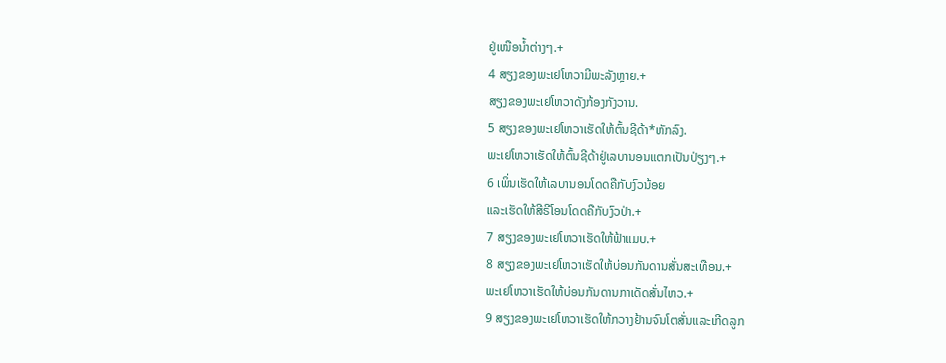ຢູ່ເໜືອນ້ຳຕ່າງໆ.+
4 ສຽງຂອງພະເຢໂຫວາມີພະລັງຫຼາຍ.+
ສຽງຂອງພະເຢໂຫວາດັງກ້ອງກັງວານ.
5 ສຽງຂອງພະເຢໂຫວາເຮັດໃຫ້ຕົ້ນຊີດ້າ*ຫັກລົງ.
ພະເຢໂຫວາເຮັດໃຫ້ຕົ້ນຊີດ້າຢູ່ເລບານອນແຕກເປັນປ່ຽງໆ.+
6 ເພິ່ນເຮັດໃຫ້ເລບານອນໂດດຄືກັບງົວນ້ອຍ
ແລະເຮັດໃຫ້ສີຣີໂອນໂດດຄືກັບງົວປ່າ.+
7 ສຽງຂອງພະເຢໂຫວາເຮັດໃຫ້ຟ້າແມບ.+
8 ສຽງຂອງພະເຢໂຫວາເຮັດໃຫ້ບ່ອນກັນດານສັ່ນສະເທືອນ.+
ພະເຢໂຫວາເຮັດໃຫ້ບ່ອນກັນດານກາເດັດສັ່ນໄຫວ.+
9 ສຽງຂອງພະເຢໂຫວາເຮັດໃຫ້ກວາງຢ້ານຈົນໂຕສັ່ນແລະເກີດລູກ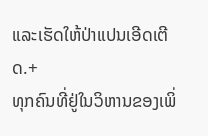ແລະເຮັດໃຫ້ປ່າແປນເອີດເຕີດ.+
ທຸກຄົນທີ່ຢູ່ໃນວິຫານຂອງເພິ່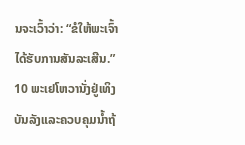ນຈະເວົ້າວ່າ: “ຂໍໃຫ້ພະເຈົ້າໄດ້ຮັບການສັນລະເສີນ.”
10 ພະເຢໂຫວານັ່ງຢູ່ເທິງບັນລັງແລະຄວບຄຸມນ້ຳຖ້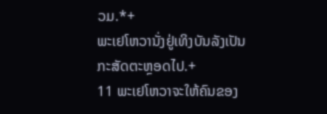ວມ.*+
ພະເຢໂຫວານັ່ງຢູ່ເທິງບັນລັງເປັນກະສັດຕະຫຼອດໄປ.+
11 ພະເຢໂຫວາຈະໃຫ້ຄົນຂອງ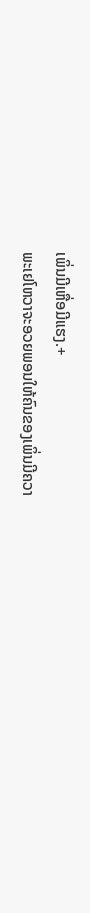ເພິ່ນມີເຫື່ອມີແຮງ.+
ພະເຢໂຫວາຈະອວຍພອນໃຫ້ຄົນຂອງເພິ່ນມີຄວາ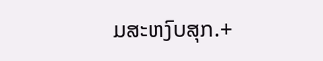ມສະຫງົບສຸກ.+